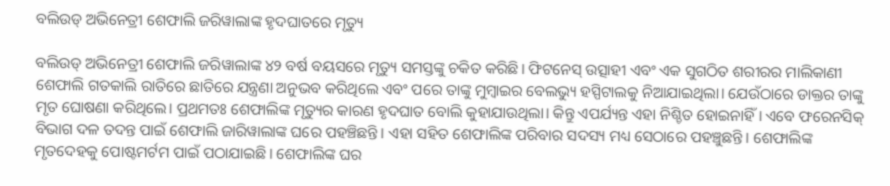ବଲିଉଡ୍ ଅଭିନେତ୍ରୀ ଶେଫାଲି ଜରିୱାଲାଙ୍କ ହୃଦଘାତରେ ମୃତ୍ୟୁ

ବଲିଉଡ୍ ଅଭିନେତ୍ରୀ ଶେଫାଲି ଜରିୱାଲାଙ୍କ ୪୨ ବର୍ଷ ବୟସରେ ମୃତ୍ୟୁ ସମସ୍ତଙ୍କୁ ଚକିତ କରିଛି। ଫିଟନେସ୍ ଉତ୍ସାହୀ ଏବଂ ଏକ ସୁଗଠିତ ଶରୀରର ମାଲିକାଣୀ ଶେଫାଲି ଗତକାଲି ରାତିରେ ଛାତିରେ ଯନ୍ତ୍ରଣା ଅନୁଭବ କରିଥିଲେ ଏବଂ ପରେ ତାଙ୍କୁ ମୁମ୍ବାଇର ବେଲଭ୍ୟୁ ହସ୍ପିଟାଲକୁ ନିଆଯାଇଥିଲା। ଯେଉଁଠାରେ ଡାକ୍ତର ତାଙ୍କୁ ମୃତ ଘୋଷଣା କରିଥିଲେ। ପ୍ରଥମତଃ ଶେଫାଲିଙ୍କ ମୃତ୍ୟୁର କାରଣ ହୃଦଘାତ ବୋଲି କୁହାଯାଉଥିଲା। କିନ୍ତୁ ଏପର୍ଯ୍ୟନ୍ତ ଏହା ନିଶ୍ଚିତ ହୋଇନାହିଁ। ଏବେ ଫରେନସିକ୍ ବିଭାଗ ଦଳ ତଦନ୍ତ ପାଇଁ ଶେଫାଲି ଜାରିୱାଲାଙ୍କ ଘରେ ପହଞ୍ଚିଛନ୍ତି। ଏହା ସହିତ ଶେଫାଲିଙ୍କ ପରିବାର ସଦସ୍ୟ ମଧ୍ୟ ସେଠାରେ ପହଞ୍ଚୁଛନ୍ତି। ଶେଫାଲିଙ୍କ ମୃତଦେହକୁ ପୋଷ୍ଟମର୍ଟମ ପାଇଁ ପଠାଯାଇଛି। ଶେଫାଲିଙ୍କ ଘର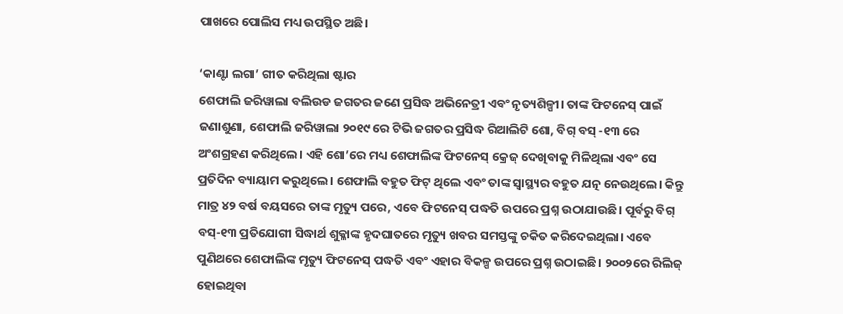ପାଖରେ ପୋଲିସ ମଧ୍ୟ ଉପସ୍ଥିତ ଅଛି।

‘କାଣ୍ଟା ଲଗା’ ଗୀତ କରିଥିଲା ଷ୍ଟାର
ଶେଫାଲି ଜରିୱାଲା ବଲିଉଡ ଜଗତର ଜଣେ ପ୍ରସିଦ୍ଧ ଅଭିନେତ୍ରୀ ଏବଂ ନୃତ୍ୟଶିଳ୍ପୀ। ତାଙ୍କ ଫିଟନେସ୍ ପାଇଁ ଜଣାଶୁଣା, ଶେଫାଲି ଜରିୱାଲା ୨୦୧୯ ରେ ଟିଭି ଜଗତର ପ୍ରସିଦ୍ଧ ରିଆଲିଟି ଶୋ, ବିଗ୍ ବସ୍ -୧୩ ରେ ଅଂଶଗ୍ରହଣ କରିଥିଲେ। ଏହି ଶୋ’ରେ ମଧ୍ୟ ଶେଫାଲିଙ୍କ ଫିଟନେସ୍ କ୍ରେଜ୍ ଦେଖିବାକୁ ମିଳିଥିଲା ଏବଂ ସେ ପ୍ରତିଦିନ ବ୍ୟାୟାମ କରୁଥିଲେ। ଶେଫାଲି ବହୁତ ଫିଟ୍ ଥିଲେ ଏବଂ ତାଙ୍କ ସ୍ୱାସ୍ଥ୍ୟର ବହୁତ ଯତ୍ନ ନେଉଥିଲେ। କିନ୍ତୁ ମାତ୍ର ୪୨ ବର୍ଷ ବୟସରେ ତାଙ୍କ ମୃତ୍ୟୁ ପରେ, ଏବେ ଫିଟନେସ୍ ପଦ୍ଧତି ଉପରେ ପ୍ରଶ୍ନ ଉଠାଯାଉଛି। ପୂର୍ବରୁ ବିଗ୍ ବସ୍-୧୩ ପ୍ରତିଯୋଗୀ ସିଦ୍ଧାର୍ଥ ଶୁକ୍ଳାଙ୍କ ହୃଦଘାତରେ ମୃତ୍ୟୁ ଖବର ସମସ୍ତଙ୍କୁ ଚକିତ କରିଦେଇଥିଲା। ଏବେ ପୁଣିଥରେ ଶେଫାଲିଙ୍କ ମୃତ୍ୟୁ ଫିଟନେସ୍ ପଦ୍ଧତି ଏବଂ ଏହାର ବିକଳ୍ପ ଉପରେ ପ୍ରଶ୍ନ ଉଠାଇଛି। ୨୦୦୨ରେ ରିଲିଜ୍ ହୋଇଥିବା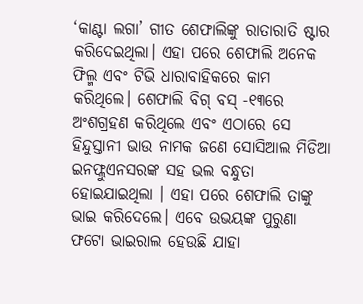‘କାଣ୍ଟା ଲଗା’ ଗୀତ ଶେଫାଲିଙ୍କୁ ରାତାରାତି ଷ୍ଟାର କରିଦେଇଥିଲା। ଏହା ପରେ ଶେଫାଲି ଅନେକ ଫିଲ୍ମ ଏବଂ ଟିଭି ଧାରାବାହିକରେ କାମ କରିଥିଲେ। ଶେଫାଲି ବିଗ୍ ବସ୍ -୧୩ରେ ଅଂଶଗ୍ରହଣ କରିଥିଲେ ଏବଂ ଏଠାରେ ସେ ହିନ୍ଦୁସ୍ତାନୀ ଭାଉ ନାମକ ଜଣେ ସୋସିଆଲ ମିଡିଆ ଇନଫ୍ଲୁଏନସରଙ୍କ ସହ ଭଲ ବନ୍ଧୁତା ହୋଇଯାଇଥିଲା । ଏହା ପରେ ଶେଫାଲି ତାଙ୍କୁ ଭାଇ କରିଦେଲେ। ଏବେ ଉଭୟଙ୍କ ପୁରୁଣା ଫଟୋ ଭାଇରାଲ ହେଉଛି ଯାହା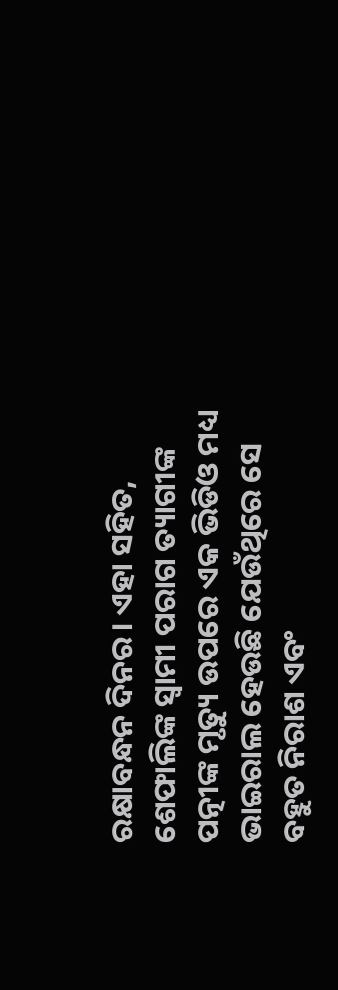ରକ୍ଷାବନ୍ଧନ ଦିନର। ଏହା ସହିତ, ଶେଫାଲିଙ୍କ ସ୍ୱାମୀ ପରାଗ ତ୍ୟାଗୀଙ୍କ ପତ୍ନୀଙ୍କ ମୃତ୍ୟୁ ଉପରେ ଏକ ଭିଡିଓ ମଧ୍ୟ ଭାଇରାଲ ହେଉଛି ଯେଉଁଥିରେ ସେ ବହୁତ ନିରାଶ ଏବଂ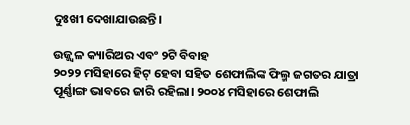ଦୁଃଖୀ ଦେଖାଯାଉଛନ୍ତି।

ଉଜ୍ଜ୍ୱଳ କ୍ୟାରିଅର ଏବଂ ୨ଟି ବିବାହ
୨୦୨୨ ମସିହାରେ ହିଟ୍ ହେବା ସହିତ ଶେଫାଲିଙ୍କ ଫିଲ୍ମ ଜଗତର ଯାତ୍ରା ପୂର୍ଣ୍ଣାଙ୍ଗ ଭାବରେ ଜାରି ରହିଲା। ୨୦୦୪ ମସିହାରେ ଶେଫାଲି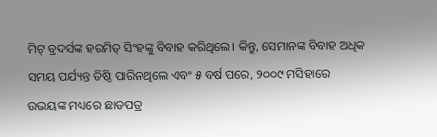ମିଟ୍ ବ୍ରଦର୍ସଙ୍କ ହରମିତ୍ ସିଂହଙ୍କୁ ବିବାହ କରିଥିଲେ। କିନ୍ତୁ, ସେମାନଙ୍କ ବିବାହ ଅଧିକ ସମୟ ପର୍ଯ୍ୟନ୍ତ ତିଷ୍ଠି ପାରିନଥିଲେ ଏବଂ ୫ ବର୍ଷ ପରେ, ୨୦୦୯ ମସିହାରେ ଉଭୟଙ୍କ ମଧ୍ୟରେ ଛାଡପତ୍ର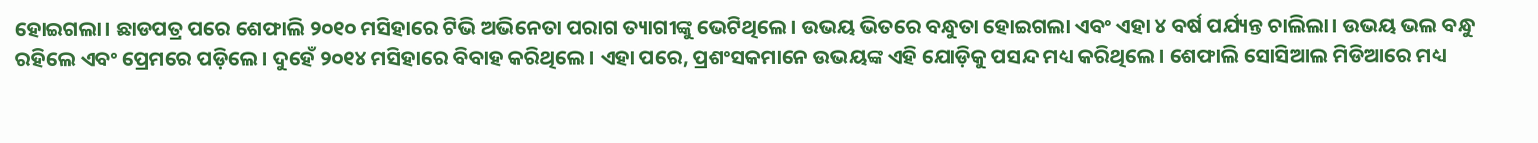ହୋଇଗଲା। ଛାଡପତ୍ର ପରେ ଶେଫାଲି ୨୦୧୦ ମସିହାରେ ଟିଭି ଅଭିନେତା ପରାଗ ତ୍ୟାଗୀଙ୍କୁ ଭେଟିଥିଲେ। ଉଭୟ ଭିତରେ ବନ୍ଧୁତା ହୋଇଗଲା ଏବଂ ଏହା ୪ ବର୍ଷ ପର୍ଯ୍ୟନ୍ତ ଚାଲିଲା। ଉଭୟ ଭଲ ବନ୍ଧୁ ରହିଲେ ଏବଂ ପ୍ରେମରେ ପଡ଼ିଲେ। ଦୁହେଁ ୨୦୧୪ ମସିହାରେ ବିବାହ କରିଥିଲେ। ଏହା ପରେ, ପ୍ରଶଂସକମାନେ ଉଭୟଙ୍କ ଏହି ଯୋଡ଼ିକୁ ପସନ୍ଦ ମଧ୍ୟ କରିଥିଲେ। ଶେଫାଲି ସୋସିଆଲ ମିଡିଆରେ ମଧ୍ୟ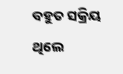ବହୁତ ସକ୍ରିୟ ଥିଲେ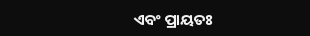ଏବଂ ପ୍ରାୟତଃ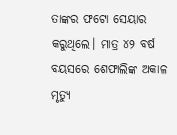ତାଙ୍କର ଫଟୋ ସେୟାର କରୁଥିଲେ। ମାତ୍ର ୪୨ ବର୍ଷ ବୟସରେ ଶେଫାଲିଙ୍କ ଅକାଳ ମୃତ୍ୟୁ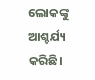ଲୋକଙ୍କୁ ଆଶ୍ଚର୍ଯ୍ୟ କରିଛି।